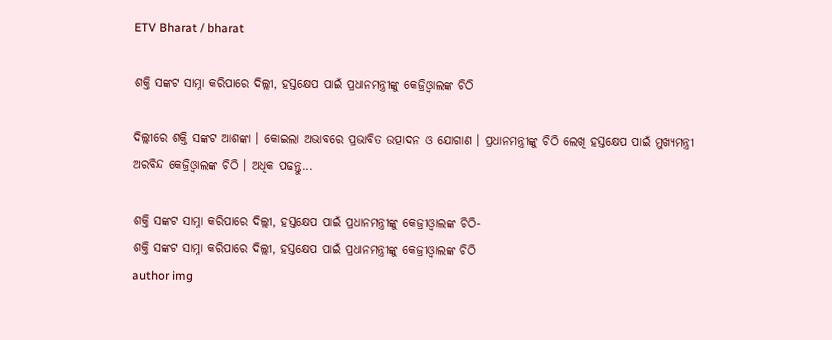ETV Bharat / bharat

ଶକ୍ତି ସଙ୍କଟ ସାମ୍ନା କରିପାରେ ଦିଲ୍ଲୀ, ହସ୍ତକ୍ଷେପ ପାଇଁ ପ୍ରଧାନମନ୍ତ୍ରୀଙ୍କୁ କେଜ୍ରିଓ୍ବାଲଙ୍କ ଚିଠି

ଦିଲ୍ଲୀରେ ଶକ୍ତି ସଙ୍କଟ ଆଶଙ୍କା । କୋଇଲା ଅଭାବରେ ପ୍ରଭାବିତ ଉତ୍ପାଦନ ଓ ଯୋଗାଣ । ପ୍ରଧାନମନ୍ତ୍ରୀଙ୍କୁ ଚିଠି ଲେଖି ହସ୍ତକ୍ଷେପ ପାଇଁ ମୁଖ୍ଯମନ୍ତ୍ରୀ ଅରବିନ୍ଦ କେଜ୍ରିଓ୍ବାଲଙ୍କ ଚିଠି । ଅଧିକ ପଢନ୍ତୁ...

ଶକ୍ତି ସଙ୍କଟ ସାମ୍ନା କରିପାରେ ଦିଲ୍ଲୀ, ହସ୍ତକ୍ଷେପ ପାଇଁ ପ୍ରଧାନମନ୍ତ୍ରୀଙ୍କୁ କେଜ୍ରୀଓ୍ବାଲଙ୍କ ଚିଠି-
ଶକ୍ତି ସଙ୍କଟ ସାମ୍ନା କରିପାରେ ଦିଲ୍ଲୀ, ହସ୍ତକ୍ଷେପ ପାଇଁ ପ୍ରଧାନମନ୍ତ୍ରୀଙ୍କୁ କେଜ୍ରୀଓ୍ବାଲଙ୍କ ଚିଠି
author img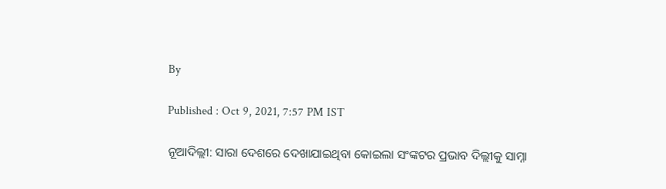By

Published : Oct 9, 2021, 7:57 PM IST

ନୂଆଦିଲ୍ଲୀ: ସାରା ଦେଶରେ ଦେଖାଯାଇଥିବା କୋଇଲା ସଂଙ୍କଟର ପ୍ରଭାବ ଦିଲ୍ଲୀକୁ ସାମ୍ନା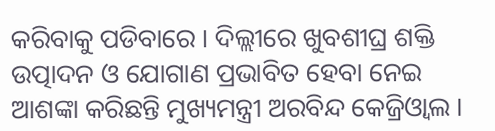କରିବାକୁ ପଡିବାରେ । ଦିଲ୍ଲୀରେ ଖୁବଶୀଘ୍ର ଶକ୍ତି ଉତ୍ପାଦନ ଓ ଯୋଗାଣ ପ୍ରଭାବିତ ହେବା ନେଇ ଆଶଙ୍କା କରିଛନ୍ତି ମୁଖ୍ୟମନ୍ତ୍ରୀ ଅରବିନ୍ଦ କେଜ୍ରିଓ୍ବାଲ ।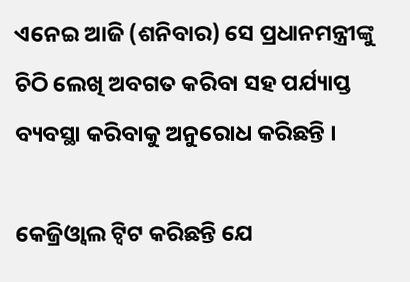ଏନେଇ ଆଜି (ଶନିବାର) ସେ ପ୍ରଧାନମନ୍ତ୍ରୀଙ୍କୁ ଚିଠି ଲେଖି ଅବଗତ କରିବା ସହ ପର୍ଯ୍ୟାପ୍ତ ବ୍ୟବସ୍ଥା କରିବାକୁ ଅନୁରୋଧ କରିଛନ୍ତି ।

କେଜ୍ରିଓ୍ବାଲ ଟ୍ବିଟ କରିଛନ୍ତି ଯେ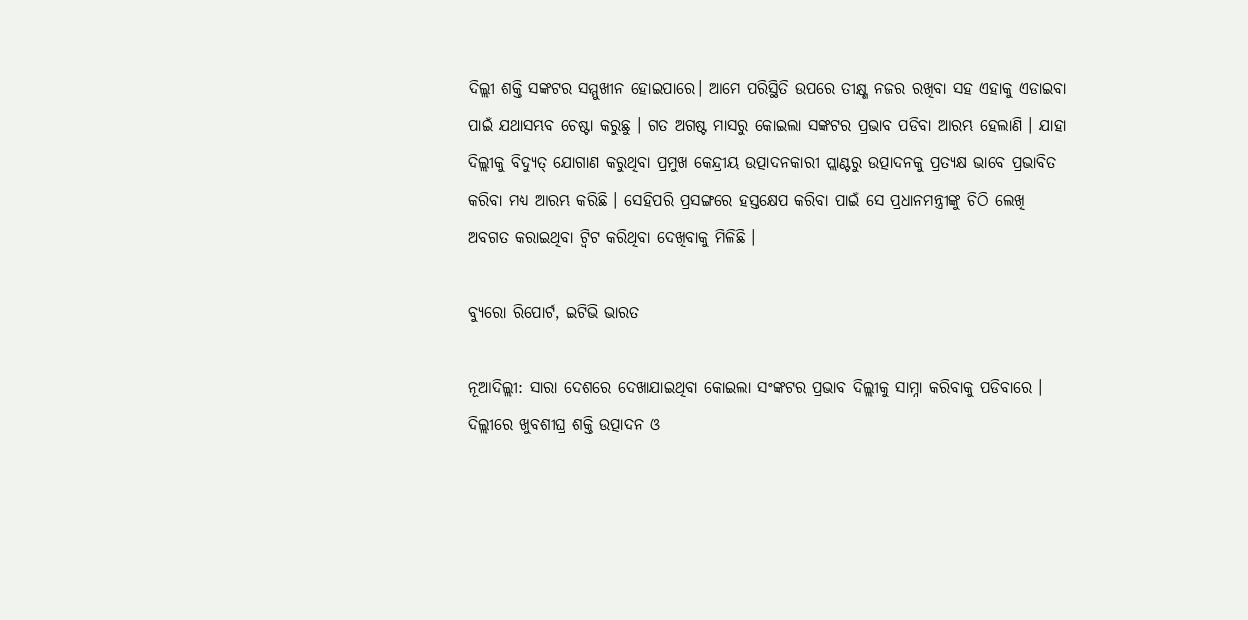ଦିଲ୍ଲୀ ଶକ୍ତି ସଙ୍କଟର ସମ୍ମୁଖୀନ ହୋଇପାରେ। ଆମେ ପରିସ୍ଥିତି ଉପରେ ତୀକ୍ଷ୍ଣ ନଜର ରଖିବା ସହ ଏହାକୁ ଏଡାଇବା ପାଇଁ ଯଥାସମ୍ଭବ ଚେଷ୍ଟା କରୁଛୁ । ଗତ ଅଗଷ୍ଟ ମାସରୁ କୋଇଲା ସଙ୍କଟର ପ୍ରଭାବ ପଡିବା ଆରମ୍ଭ ହେଲାଣି । ଯାହା ଦିଲ୍ଲୀକୁ ବିଦ୍ୟୁତ୍ ଯୋଗାଣ କରୁଥିବା ପ୍ରମୁଖ କେନ୍ଦ୍ରୀୟ ଉତ୍ପାଦନକାରୀ ପ୍ଲାଣ୍ଟରୁ ଉତ୍ପାଦନକୁ ପ୍ରତ୍ୟକ୍ଷ ଭାବେ ପ୍ରଭାବିତ କରିବା ମଧ୍ୟ ଆରମ୍ଭ କରିଛି । ସେହିପରି ପ୍ରସଙ୍ଗରେ ହସ୍ତକ୍ଷେପ କରିବା ପାଇଁ ସେ ପ୍ରଧାନମନ୍ତ୍ରୀଙ୍କୁ ଚିଠି ଲେଖି ଅବଗତ କରାଇଥିବା ଟ୍ବିଟ କରିଥିବା ଦେଖିବାକୁ ମିଳିଛି ।

ବ୍ୟୁରୋ ରିପୋର୍ଟ, ଇଟିଭି ଭାରତ

ନୂଆଦିଲ୍ଲୀ: ସାରା ଦେଶରେ ଦେଖାଯାଇଥିବା କୋଇଲା ସଂଙ୍କଟର ପ୍ରଭାବ ଦିଲ୍ଲୀକୁ ସାମ୍ନା କରିବାକୁ ପଡିବାରେ । ଦିଲ୍ଲୀରେ ଖୁବଶୀଘ୍ର ଶକ୍ତି ଉତ୍ପାଦନ ଓ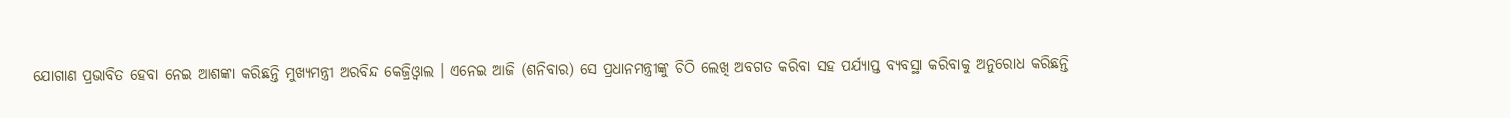ଯୋଗାଣ ପ୍ରଭାବିତ ହେବା ନେଇ ଆଶଙ୍କା କରିଛନ୍ତି ମୁଖ୍ୟମନ୍ତ୍ରୀ ଅରବିନ୍ଦ କେଜ୍ରିଓ୍ବାଲ । ଏନେଇ ଆଜି (ଶନିବାର) ସେ ପ୍ରଧାନମନ୍ତ୍ରୀଙ୍କୁ ଚିଠି ଲେଖି ଅବଗତ କରିବା ସହ ପର୍ଯ୍ୟାପ୍ତ ବ୍ୟବସ୍ଥା କରିବାକୁ ଅନୁରୋଧ କରିଛନ୍ତି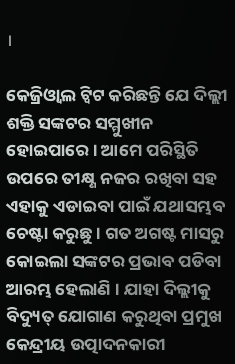।

କେଜ୍ରିଓ୍ବାଲ ଟ୍ବିଟ କରିଛନ୍ତି ଯେ ଦିଲ୍ଲୀ ଶକ୍ତି ସଙ୍କଟର ସମ୍ମୁଖୀନ ହୋଇପାରେ। ଆମେ ପରିସ୍ଥିତି ଉପରେ ତୀକ୍ଷ୍ଣ ନଜର ରଖିବା ସହ ଏହାକୁ ଏଡାଇବା ପାଇଁ ଯଥାସମ୍ଭବ ଚେଷ୍ଟା କରୁଛୁ । ଗତ ଅଗଷ୍ଟ ମାସରୁ କୋଇଲା ସଙ୍କଟର ପ୍ରଭାବ ପଡିବା ଆରମ୍ଭ ହେଲାଣି । ଯାହା ଦିଲ୍ଲୀକୁ ବିଦ୍ୟୁତ୍ ଯୋଗାଣ କରୁଥିବା ପ୍ରମୁଖ କେନ୍ଦ୍ରୀୟ ଉତ୍ପାଦନକାରୀ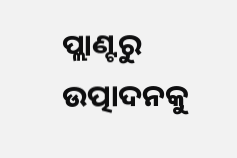ପ୍ଲାଣ୍ଟରୁ ଉତ୍ପାଦନକୁ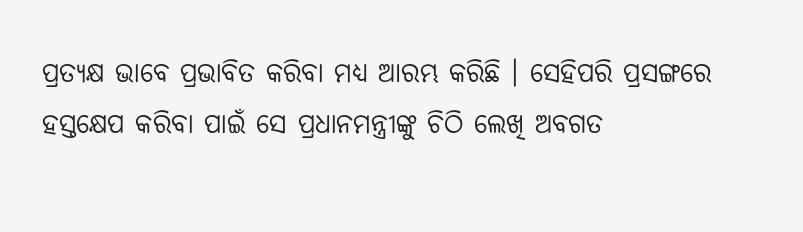ପ୍ରତ୍ୟକ୍ଷ ଭାବେ ପ୍ରଭାବିତ କରିବା ମଧ୍ୟ ଆରମ୍ଭ କରିଛି । ସେହିପରି ପ୍ରସଙ୍ଗରେ ହସ୍ତକ୍ଷେପ କରିବା ପାଇଁ ସେ ପ୍ରଧାନମନ୍ତ୍ରୀଙ୍କୁ ଚିଠି ଲେଖି ଅବଗତ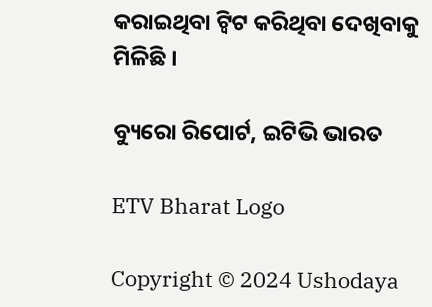କରାଇଥିବା ଟ୍ବିଟ କରିଥିବା ଦେଖିବାକୁ ମିଳିଛି ।

ବ୍ୟୁରୋ ରିପୋର୍ଟ, ଇଟିଭି ଭାରତ

ETV Bharat Logo

Copyright © 2024 Ushodaya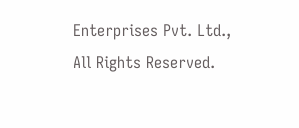Enterprises Pvt. Ltd., All Rights Reserved.